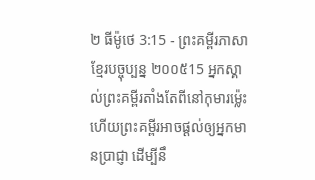២ ធីម៉ូថេ 3:15 - ព្រះគម្ពីរភាសាខ្មែរបច្ចុប្បន្ន ២០០៥15 អ្នកស្គាល់ព្រះគម្ពីរតាំងតែពីនៅកុមារម៉្លេះ ហើយព្រះគម្ពីរអាចផ្ដល់ឲ្យអ្នកមានប្រាជ្ញា ដើម្បីនឹ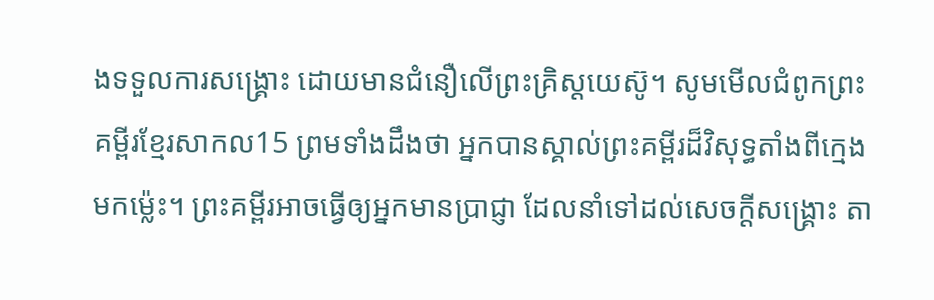ងទទួលការសង្គ្រោះ ដោយមានជំនឿលើព្រះគ្រិស្តយេស៊ូ។ សូមមើលជំពូកព្រះគម្ពីរខ្មែរសាកល15 ព្រមទាំងដឹងថា អ្នកបានស្គាល់ព្រះគម្ពីរដ៏វិសុទ្ធតាំងពីក្មេងមកម្ល៉េះ។ ព្រះគម្ពីរអាចធ្វើឲ្យអ្នកមានប្រាជ្ញា ដែលនាំទៅដល់សេចក្ដីសង្គ្រោះ តា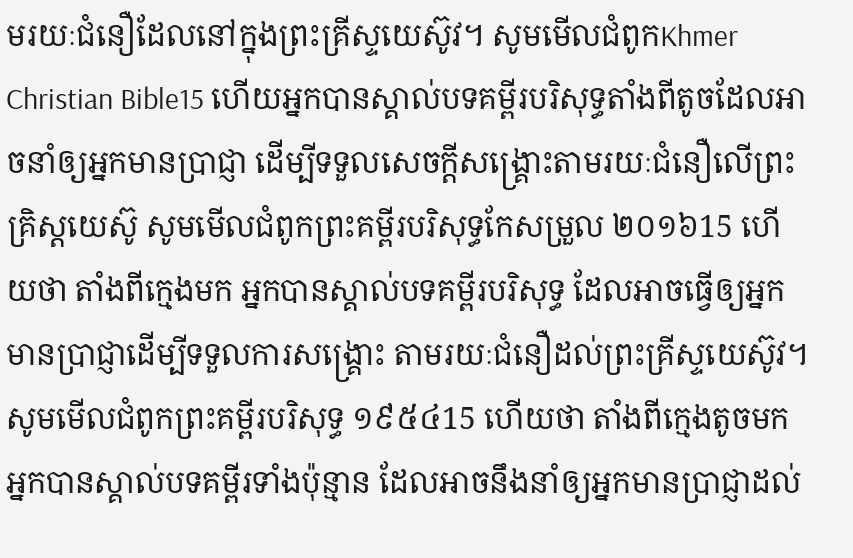មរយៈជំនឿដែលនៅក្នុងព្រះគ្រីស្ទយេស៊ូវ។ សូមមើលជំពូកKhmer Christian Bible15 ហើយអ្នកបានស្គាល់បទគម្ពីរបរិសុទ្ធតាំងពីតូចដែលអាចនាំឲ្យអ្នកមានប្រាជ្ញា ដើម្បីទទួលសេចក្ដីសង្គ្រោះតាមរយៈជំនឿលើព្រះគ្រិស្ដយេស៊ូ សូមមើលជំពូកព្រះគម្ពីរបរិសុទ្ធកែសម្រួល ២០១៦15 ហើយថា តាំងពីក្មេងមក អ្នកបានស្គាល់បទគម្ពីរបរិសុទ្ធ ដែលអាចធ្វើឲ្យអ្នកមានប្រាជ្ញាដើម្បីទទួលការសង្គ្រោះ តាមរយៈជំនឿដល់ព្រះគ្រីស្ទយេស៊ូវ។ សូមមើលជំពូកព្រះគម្ពីរបរិសុទ្ធ ១៩៥៤15 ហើយថា តាំងពីក្មេងតូចមក អ្នកបានស្គាល់បទគម្ពីរទាំងប៉ុន្មាន ដែលអាចនឹងនាំឲ្យអ្នកមានប្រាជ្ញាដល់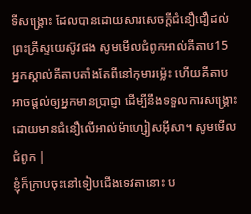ទីសង្គ្រោះ ដែលបានដោយសារសេចក្ដីជំនឿជឿដល់ព្រះគ្រីស្ទយេស៊ូវផង សូមមើលជំពូកអាល់គីតាប15 អ្នកស្គាល់គីតាបតាំងតែពីនៅកុមារម៉្លេះ ហើយគីតាបអាចផ្ដល់ឲ្យអ្នកមានប្រាជ្ញា ដើម្បីនឹងទទួលការសង្គ្រោះ ដោយមានជំនឿលើអាល់ម៉ាហ្សៀសអ៊ីសា។ សូមមើលជំពូក |
ខ្ញុំក៏ក្រាបចុះនៅទៀបជើងទេវតានោះ ប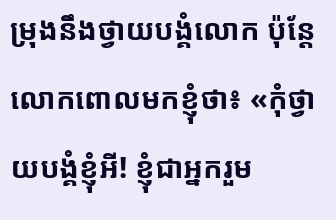ម្រុងនឹងថ្វាយបង្គំលោក ប៉ុន្តែ លោកពោលមកខ្ញុំថា៖ «កុំថ្វាយបង្គំខ្ញុំអី! ខ្ញុំជាអ្នករួម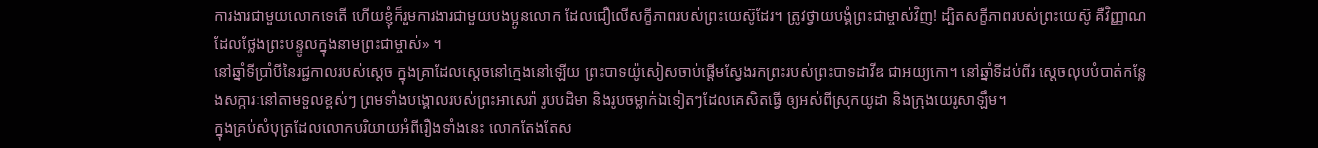ការងារជាមួយលោកទេតើ ហើយខ្ញុំក៏រួមការងារជាមួយបងប្អូនលោក ដែលជឿលើសក្ខីភាពរបស់ព្រះយេស៊ូដែរ។ ត្រូវថ្វាយបង្គំព្រះជាម្ចាស់វិញ! ដ្បិតសក្ខីភាពរបស់ព្រះយេស៊ូ គឺវិញ្ញាណដែលថ្លែងព្រះបន្ទូលក្នុងនាមព្រះជាម្ចាស់» ។
នៅឆ្នាំទីប្រាំបីនៃរជ្ជកាលរបស់ស្ដេច ក្នុងគ្រាដែលស្ដេចនៅក្មេងនៅឡើយ ព្រះបាទយ៉ូសៀសចាប់ផ្ដើមស្វែងរកព្រះរបស់ព្រះបាទដាវីឌ ជាអយ្យកោ។ នៅឆ្នាំទីដប់ពីរ ស្ដេចលុបបំបាត់កន្លែងសក្ការៈនៅតាមទួលខ្ពស់ៗ ព្រមទាំងបង្គោលរបស់ព្រះអាសេរ៉ា រូបបដិមា និងរូបចម្លាក់ឯទៀតៗដែលគេសិតធ្វើ ឲ្យអស់ពីស្រុកយូដា និងក្រុងយេរូសាឡឹម។
ក្នុងគ្រប់សំបុត្រដែលលោកបរិយាយអំពីរឿងទាំងនេះ លោកតែងតែស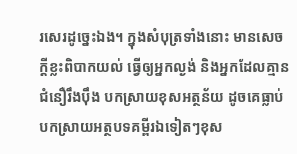រសេរដូច្នេះឯង។ ក្នុងសំបុត្រទាំងនោះ មានសេចក្ដីខ្លះពិបាកយល់ ធ្វើឲ្យអ្នកល្ងង់ និងអ្នកដែលគ្មានជំនឿរឹងប៉ឹង បកស្រាយខុសអត្ថន័យ ដូចគេធ្លាប់បកស្រាយអត្ថបទគម្ពីរឯទៀតៗខុស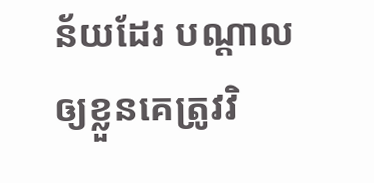ន័យដែរ បណ្ដាលឲ្យខ្លួនគេត្រូវវិ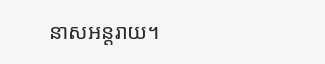នាសអន្តរាយ។